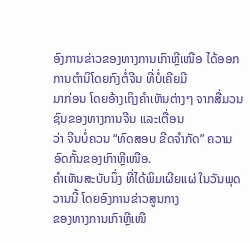ອົງການຂ່າວຂອງທາງການເກົາຫຼີເໜືອ ໄດ້ອອກການຕຳນິໂດຍກົງຕໍ່ຈີນ ທີ່ບໍ່ເຄີຍມີ
ມາກ່ອນ ໂດຍອ້າງເຖິງຄຳເຫັນຕ່າງໆ ຈາກສື່ມວນຊົນຂອງທາງການຈີນ ແລະເຕື່ອນ
ວ່າ ຈີນບໍ່ຄວນ “ທົດສອບ ຂີດຈຳກັດ” ຄວາມອົດກັ້ນຂອງເກົາຫຼີເໜືອ.
ຄຳເຫັນສະບັບນຶ່ງ ທີ່ໄດ້ພິມເຜີຍແຜ່ ໃນວັນພຸດວານນີ້ ໂດຍອົງການຂ່າວສູນກາງ
ຂອງທາງການເກົາຫຼີເໜື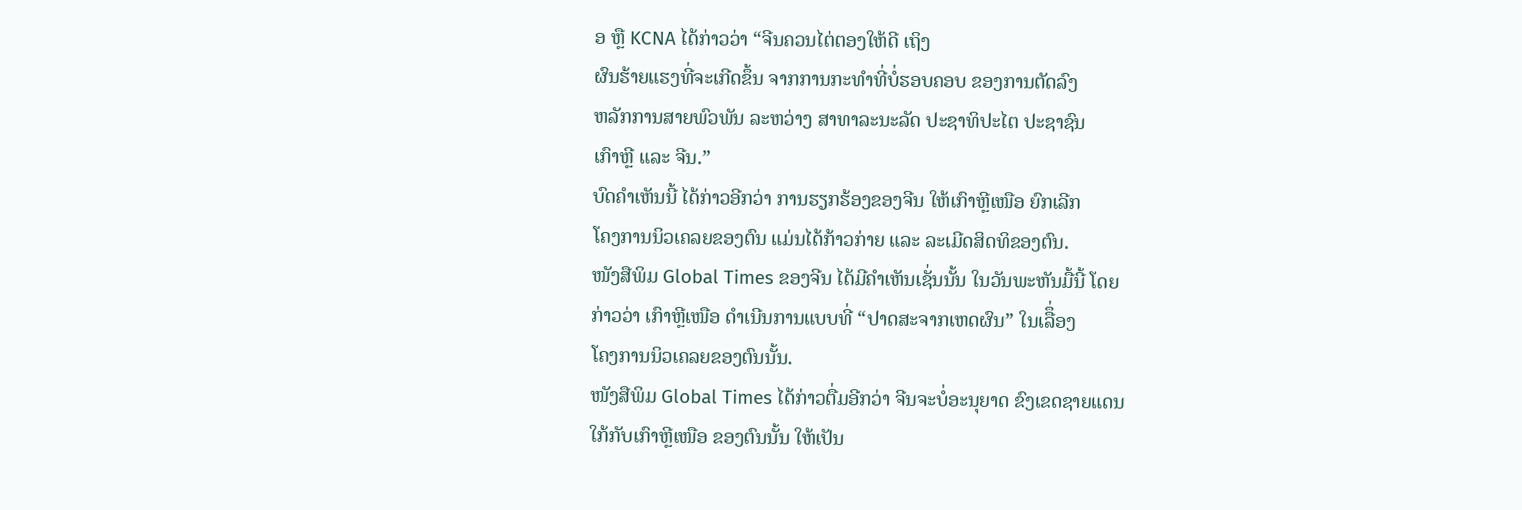ອ ຫຼື KCNA ໄດ້ກ່າວວ່າ “ຈີນຄວນໄຕ່ຕອງໃຫ້ດີ ເຖິງ
ຜົນຮ້າຍແຮງທີ່ຈະເກີດຂຶ້ນ ຈາກການກະທຳທີ່ບໍ່ຮອບຄອບ ຂອງການຕັດລົງ
ຫລັກການສາຍພົວພັນ ລະຫວ່າງ ສາທາລະນະລັດ ປະຊາທິປະໄຕ ປະຊາຊົນ
ເກົາຫຼີ ແລະ ຈີນ.”
ບົດຄຳເຫັນນີ້ ໄດ້ກ່າວອີກວ່າ ການຮຽກຮ້ອງຂອງຈີນ ໃຫ້ເກົາຫຼີເໜືອ ຍົກເລີກ
ໂຄງການນິວເຄລຍຂອງຕົນ ແມ່ນໄດ້ກ້າວກ່າຍ ແລະ ລະເມີດສິດທິຂອງຕົນ.
ໜັງສືພິມ Global Times ຂອງຈີນ ໄດ້ມີຄຳເຫັນເຊັ່ນນັ້ນ ໃນວັນພະຫັນມື້ນີ້ ໂດຍ
ກ່າວວ່າ ເກົາຫຼີເໜືອ ດຳເນີນການແບບທີ່ “ປາດສະຈາກເຫດຜົນ” ໃນເລືຶ່ອງ
ໂຄງການນິວເຄລຍຂອງຕົນນັ້ນ.
ໜັງສືພິມ Global Times ໄດ້ກ່າວຕື່ມອີກວ່າ ຈີນຈະບໍ່ອະນຸຍາດ ຂົງເຂດຊາຍແດນ
ໃກ້ກັບເກົາຫຼີເໜືອ ຂອງຕົນນັ້ນ ໃຫ້ເປັນ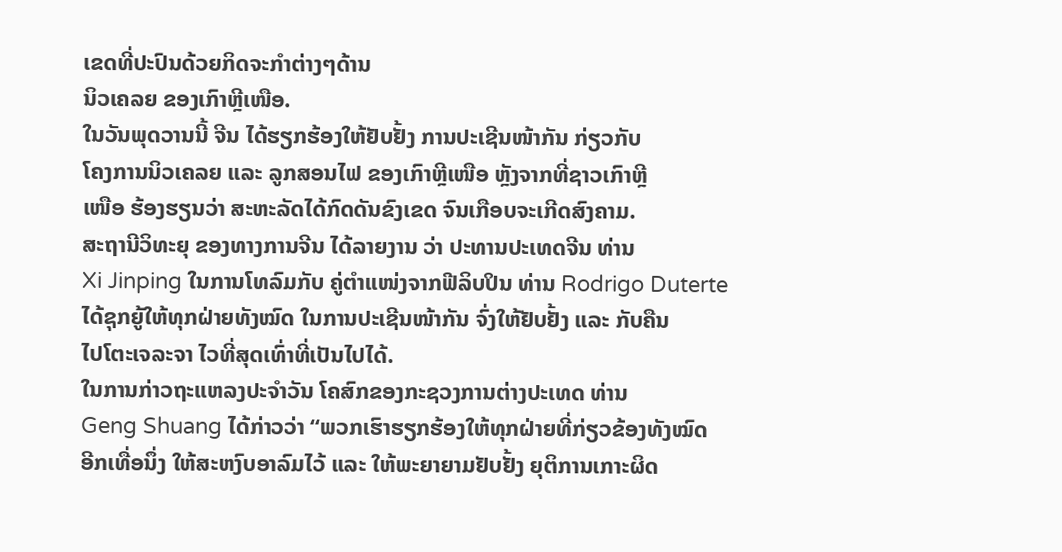ເຂດທີ່ປະປົນດ້ວຍກິດຈະກຳຕ່າງໆດ້ານ
ນິວເຄລຍ ຂອງເກົາຫຼີເໜືອ.
ໃນວັນພຸດວານນີ້ ຈີນ ໄດ້ຮຽກຮ້ອງໃຫ້ຢັບຢັ້ງ ການປະເຊີນໜ້າກັນ ກ່ຽວກັບ
ໂຄງການນິວເຄລຍ ແລະ ລູກສອນໄຟ ຂອງເກົາຫຼີເໜືອ ຫຼັງຈາກທີ່ຊາວເກົາຫຼີ
ເໜືອ ຮ້ອງຮຽນວ່າ ສະຫະລັດໄດ້ກົດດັນຂົງເຂດ ຈົນເກືອບຈະເກີດສົງຄາມ.
ສະຖານີວິທະຍຸ ຂອງທາງການຈີນ ໄດ້ລາຍງານ ວ່າ ປະທານປະເທດຈີນ ທ່ານ
Xi Jinping ໃນການໂທລົມກັບ ຄູ່ຕຳແໜ່ງຈາກຟີລິບປິນ ທ່ານ Rodrigo Duterte
ໄດ້ຊຸກຍູ້ໃຫ້ທຸກຝ່າຍທັງໝົດ ໃນການປະເຊີນໜ້າກັນ ຈົ່ງໃຫ້ຢັບຢັ້ງ ແລະ ກັບຄືນ
ໄປໂຕະເຈລະຈາ ໄວທີ່ສຸດເທົ່າທີ່ເປັນໄປໄດ້.
ໃນການກ່າວຖະແຫລງປະຈຳວັນ ໂຄສົກຂອງກະຊວງການຕ່າງປະເທດ ທ່ານ
Geng Shuang ໄດ້ກ່າວວ່າ “ພວກເຮົາຮຽກຮ້ອງໃຫ້ທຸກຝ່າຍທີ່ກ່ຽວຂ້ອງທັງໝົດ
ອີກເທື່ອນຶ່ງ ໃຫ້ສະຫງົບອາລົມໄວ້ ແລະ ໃຫ້ພະຍາຍາມຢັບຢັ້ງ ຍຸຕິການເກາະຜິດ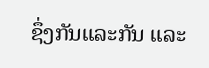ຊຶ່ງກັນແລະກັນ ແລະ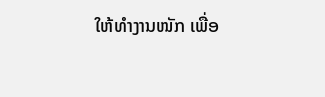ໃຫ້ທຳງານໜັກ ເພື່ອ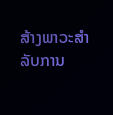ສ້າງພາວະສຳລັບການ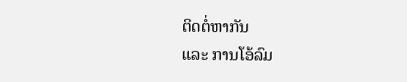ຕິດຕໍ່ຫາກັນ
ແລະ ການໂອ້ລົມ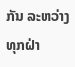ກັນ ລະຫວ່າງທຸກຝ່າ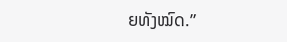ຍທັງໝົດ.”